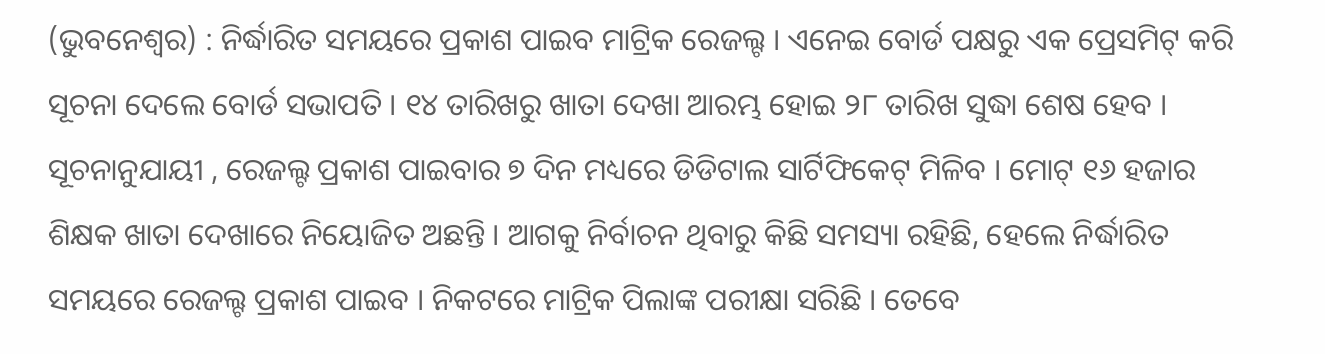(ଭୁବନେଶ୍ୱର) : ନିର୍ଦ୍ଧାରିତ ସମୟରେ ପ୍ରକାଶ ପାଇବ ମାଟ୍ରିକ ରେଜଲ୍ଟ । ଏନେଇ ବୋର୍ଡ ପକ୍ଷରୁ ଏକ ପ୍ରେସମିଟ୍ କରି ସୂଚନା ଦେଲେ ବୋର୍ଡ ସଭାପତି । ୧୪ ତାରିଖରୁ ଖାତା ଦେଖା ଆରମ୍ଭ ହୋଇ ୨୮ ତାରିଖ ସୁଦ୍ଧା ଶେଷ ହେବ ।
ସୂଚନାନୁଯାୟୀ , ରେଜଲ୍ଟ ପ୍ରକାଶ ପାଇବାର ୭ ଦିନ ମଧ୍ୟରେ ଡିଡିଟାଲ ସାର୍ଟିଫିକେଟ୍ ମିଳିବ । ମୋଟ୍ ୧୬ ହଜାର ଶିକ୍ଷକ ଖାତା ଦେଖାରେ ନିୟୋଜିତ ଅଛନ୍ତି । ଆଗକୁ ନିର୍ବାଚନ ଥିବାରୁ କିଛି ସମସ୍ୟା ରହିଛି, ହେଲେ ନିର୍ଦ୍ଧାରିତ ସମୟରେ ରେଜଲ୍ଟ ପ୍ରକାଶ ପାଇବ । ନିକଟରେ ମାଟ୍ରିକ ପିଲାଙ୍କ ପରୀକ୍ଷା ସରିଛି । ତେବେ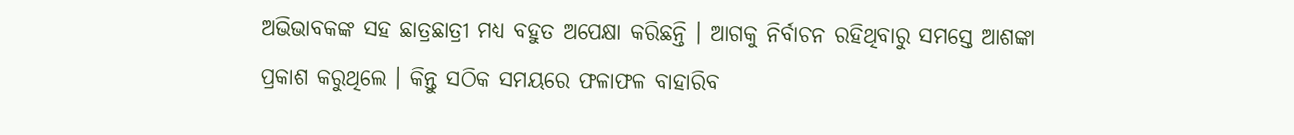ଅଭିଭାବକଙ୍କ ସହ ଛାତ୍ରଛାତ୍ରୀ ମଧ୍ୟ ବହୁତ ଅପେକ୍ଷା କରିଛନ୍ତି । ଆଗକୁ ନିର୍ବାଚନ ରହିଥିବାରୁ ସମସ୍ତେ ଆଶଙ୍କା ପ୍ରକାଶ କରୁଥିଲେ । କିନ୍ତୁ ସଠିକ ସମୟରେ ଫଳାଫଳ ବାହାରିବ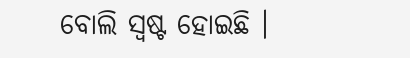ବୋଲି ସ୍ୱଷ୍ଟ ହୋଇଛି ।